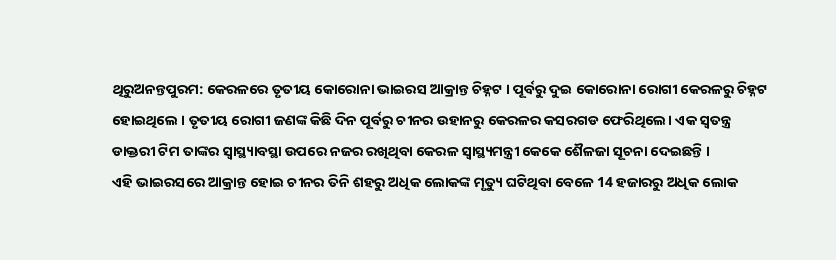ଥିରୁଅନନ୍ତପୁରମ: କେରଳରେ ତୃତୀୟ କୋରୋନା ଭାଇରସ ଆକ୍ରାନ୍ତ ଚିହ୍ନଟ । ପୂର୍ବରୁ ଦୁଇ କୋରୋନା ରୋଗୀ କେରଳରୁ ଚିହ୍ନଟ ହୋଇଥିଲେ । ତୃତୀୟ ରୋଗୀ ଜଣଙ୍କ କିଛି ଦିନ ପୂର୍ବରୁ ଚୀନର ଉହାନରୁ କେରଳର କସରଗଡ ଫେରିଥିଲେ। ଏକ ସ୍ବତନ୍ତ୍ର ଡାକ୍ତରୀ ଟିମ ତାଙ୍କର ସ୍ବାସ୍ଥ୍ୟାବସ୍ଥା ଉପରେ ନଜର ରଖିଥିବା କେରଳ ସ୍ବାସ୍ଥ୍ୟମନ୍ତ୍ରୀ କେକେ ଶୈଳଜା ସୂଚନା ଦେଇଛନ୍ତି ।
ଏହି ଭାଇରସରେ ଆକ୍ରାନ୍ତ ହୋଇ ଚୀନର ତିନି ଶହରୁ ଅଧିକ ଲୋକଙ୍କ ମୃତ୍ୟୁ ଘଟିଥିବା ବେଳେ 14 ହଜାରରୁ ଅଧିକ ଲୋକ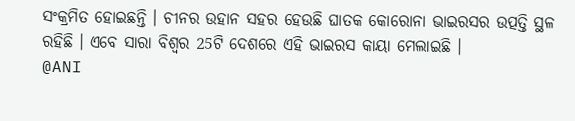ସଂକ୍ରମିତ ହୋଇଛନ୍ତି । ଚୀନର ଉହାନ ସହର ହେଉଛି ଘାତକ କୋରୋନା ଭାଇରସର ଉତ୍ପତ୍ତି ସ୍ଥଳ ରହିଛି । ଏବେ ସାରା ବିଶ୍ବର 25ଟି ଦେଶରେ ଏହି ଭାଇରସ କାୟା ମେଲାଇଛି ।
@ANI